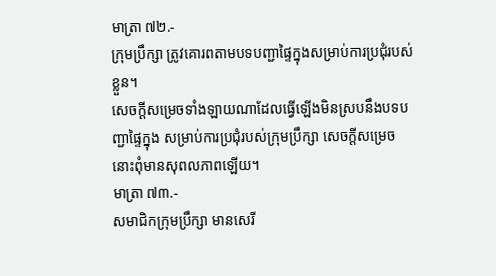មាត្រា ៧២.-
ក្រុមប្រឹក្សា ត្រូវគោរពតាមបទបញ្ជាផ្ទៃក្នុងសម្រាប់ការប្រជុំរបស់ខ្លួន។
សេចក្ដីសម្រេចទាំងឡាយណាដែលធ្វើឡើងមិនស្របនឹងបទបញ្ជាផ្ទៃក្នុង សម្រាប់ការប្រជុំរបស់ក្រុមប្រឹក្សា សេចក្ដីសម្រេចនោះពុំមានសុពលភាពឡើយ។
មាត្រា ៧៣.-
សមាជិកក្រុមប្រឹក្សា មានសេរី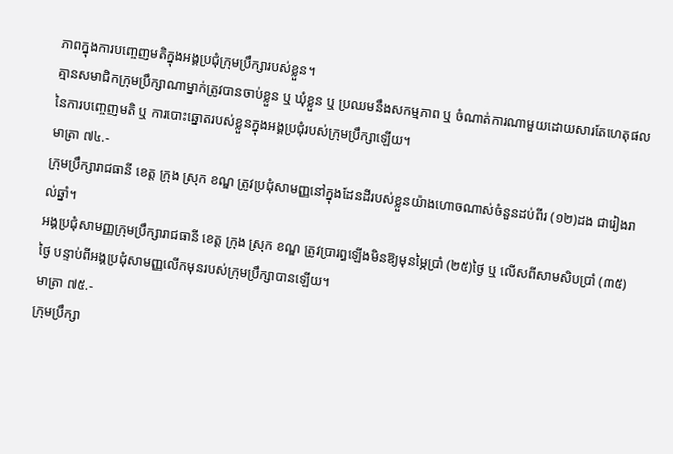ភាពក្នុងការបញ្ចេញមតិក្នុងអង្គប្រជុំក្រុមប្រឹក្សារបស់ខ្លួន។
គ្មានសមាជិកក្រុមប្រឹក្សាណាម្នាក់ត្រូវបានចាប់ខ្លួន ឬ ឃុំខ្លួន ឬ ប្រឈមនឹងសកម្មភាព ឬ ចំណាត់ការណាមួយដោយសារតែហេតុផលនៃការបញ្ចេញមតិ ឬ ការបោះឆ្នោតរបស់ខ្លួនក្នុងអង្គប្រជុំរបស់ក្រុមប្រឹក្សាឡើយ។
មាត្រា ៧៤.-
ក្រុមប្រឹក្សារាជធានី ខេត្ត ក្រុង ស្រុក ខណ្ឌ ត្រូវប្រជុំសាមញ្ញនៅក្នុងដែនដីរបស់ខ្លួនយ៉ាងហោចណាស់ចំនួនដប់ពីរ (១២)ដង ជារៀងរាល់ឆ្នាំ។
អង្គប្រជុំសាមញ្ញក្រុមប្រឹក្សារាជធានី ខេត្ត ក្រុង ស្រុក ខណ្ឌ ត្រូវប្រារព្ធឡើងមិនឱ្យមុនម្ភៃប្រាំ (២៥)ថ្ងៃ ឬ លើសពីសាមសិបប្រាំ (៣៥) ថ្ងៃ បន្ទាប់ពីអង្គប្រជុំសាមញ្ញលើកមុនរបស់ក្រុមប្រឹក្សាបានឡើយ។
មាត្រា ៧៥.-
ក្រុមប្រឹក្សា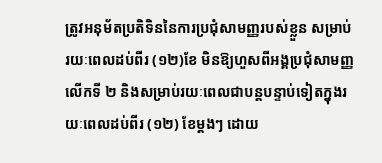ត្រូវអនុម័តប្រតិទិននៃការប្រជុំសាមញ្ញរបស់ខ្លួន សម្រាប់រយៈពេលដប់ពីរ (១២)ខែ មិនឱ្យហួសពីអង្គប្រជុំសាមញ្ញលើកទី ២ និងសម្រាប់រយៈពេលជាបន្តបន្ទាប់ទៀតក្នុងរយៈពេលដប់ពីរ (១២) ខែម្ដងៗ ដោយ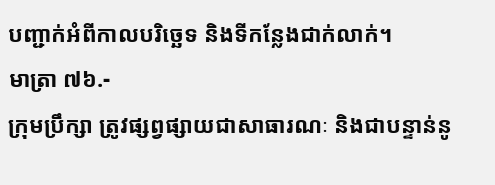បញ្ជាក់អំពីកាលបរិច្ឆេទ និងទីកន្លែងជាក់លាក់។
មាត្រា ៧៦.-
ក្រុមប្រឹក្សា ត្រូវផ្សព្វផ្សាយជាសាធារណៈ និងជាបន្ទាន់នូ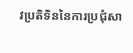វប្រតិទិននៃការប្រជុំសា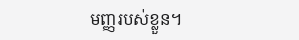មញ្ញរបស់ខ្លួន។